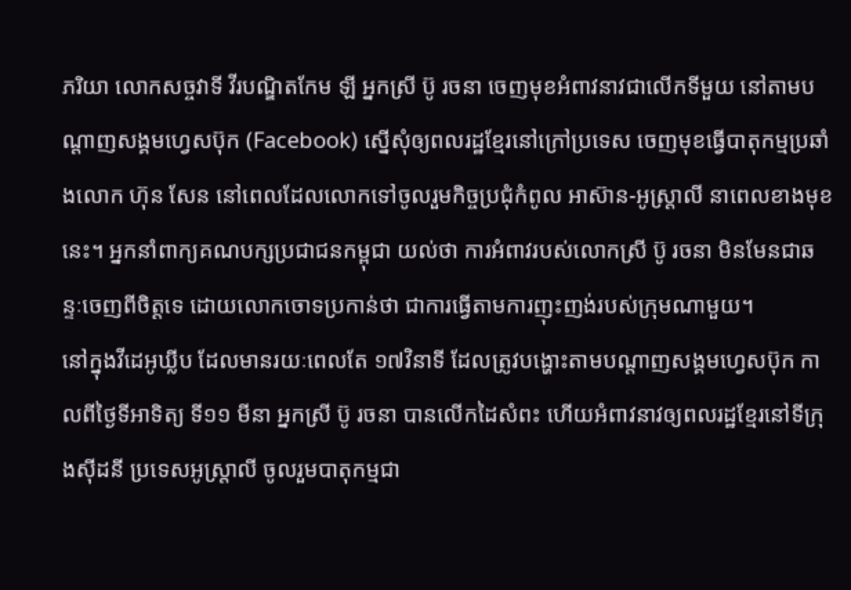ភរិយា លោកសច្ចវាទី វីរបណ្ឌិតកែម ឡី អ្នកស្រី ប៊ូ រចនា ចេញមុខអំពាវនាវជាលើកទីមួយ នៅតាមបណ្ដាញសង្គមហ្វេសប៊ុក (Facebook) ស្នើសុំឲ្យពលរដ្ឋខ្មែរនៅក្រៅប្រទេស ចេញមុខធ្វើបាតុកម្មប្រឆាំងលោក ហ៊ុន សែន នៅពេលដែលលោកទៅចូលរួមកិច្ចប្រជុំកំពូល អាស៊ាន-អូស្ត្រាលី នាពេលខាងមុខនេះ។ អ្នកនាំពាក្យគណបក្សប្រជាជនកម្ពុជា យល់ថា ការអំពាវរបស់លោកស្រី ប៊ូ រចនា មិនមែនជាឆន្ទៈចេញពីចិត្តទេ ដោយលោកចោទប្រកាន់ថា ជាការធ្វើតាមការញុះញង់របស់ក្រុមណាមួយ។
នៅក្នុងវីដេអូឃ្លីប ដែលមានរយៈពេលតែ ១៧វិនាទី ដែលត្រូវបង្ហោះតាមបណ្ដាញសង្គមហ្វេសប៊ុក កាលពីថ្ងៃទីអាទិត្យ ទី១១ មីនា អ្នកស្រី ប៊ូ រចនា បានលើកដៃសំពះ ហើយអំពាវនាវឲ្យពលរដ្ឋខ្មែរនៅទីក្រុងស៊ីដនី ប្រទេសអូស្ត្រាលី ចូលរួមបាតុកម្មជា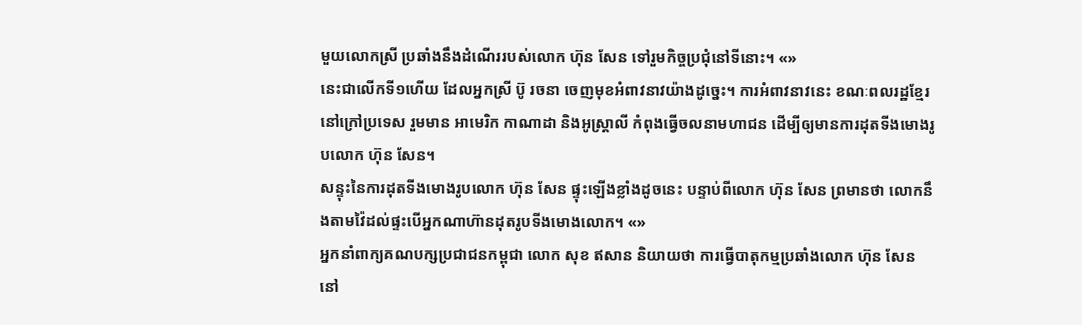មួយលោកស្រី ប្រឆាំងនឹងដំណើររបស់លោក ហ៊ុន សែន ទៅរួមកិច្ចប្រជុំនៅទីនោះ។ «»
នេះជាលើកទី១ហើយ ដែលអ្នកស្រី ប៊ូ រចនា ចេញមុខអំពាវនាវយ៉ាងដូច្នេះ។ ការអំពាវនាវនេះ ខណៈពលរដ្ឋខ្មែរ នៅក្រៅប្រទេស រួមមាន អាមេរិក កាណាដា និងអូស្ត្រាលី កំពុងធ្វើចលនាមហាជន ដើម្បីឲ្យមានការដុតទីងមោងរូបលោក ហ៊ុន សែន។
សន្ទុះនៃការដុតទីងមោងរូបលោក ហ៊ុន សែន ផ្ទុះឡើងខ្លាំងដូចនេះ បន្ទាប់ពីលោក ហ៊ុន សែន ព្រមានថា លោកនឹងតាមវ៉ៃដល់ផ្ទះបើអ្នកណាហ៊ានដុតរូបទីងមោងលោក។ «»
អ្នកនាំពាក្យគណបក្សប្រជាជនកម្ពុជា លោក សុខ ឥសាន និយាយថា ការធ្វើបាតុកម្មប្រឆាំងលោក ហ៊ុន សែន នៅ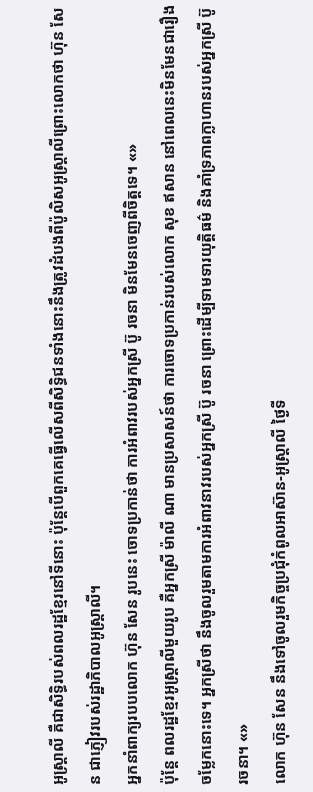អូស្ត្រាលី គឺជាសិទ្ធិរបស់ពលរដ្ឋខ្មែរនៅទីនោះ ប៉ុន្តែបើពួកគេធ្វើលើសពីសិទ្ធិជនទាំងនោះនឹងត្រូវដំបងពីប៉ូលិសអូស្ត្រាលីព្រោះលោកថា ហ៊ុន សែន ជាភ្ញៀវរបស់រដ្ឋាភិបាលអូស្ត្រាលី។
អ្នកនាំពាក្យរបបលោក ហ៊ុន សែន រូបនេះ ចោទប្រកាន់ថា ការអំពាវរបស់អ្នកស្រី ប៊ូ រចនា មិនមែនចេញពីចិត្តទេ។ «»
ប៉ុន្តែ ពលរដ្ឋខ្មែរអូស្ត្រាលីមួយរូប គឺអ្នកស្រី ម៉ាលី ណា មានប្រសាសន៍ថា ការចោទប្រកាន់របស់លោក សុខ ឥសាន នៅពេលនេះមិនមែនជារឿងចម្លែកនោះទេ។ អ្នកស្រីថា នឹងចូលរួមតាមការអំពាវនាវរបស់អ្នកស្រី ប៊ូ រចនា ព្រោះដើម្បីទាមទារយុត្តិធម៌ និងគាំទ្រភាពក្លាហានរបស់អ្នកស្រី ប៊ូ រចនា។ «»
លោក ហ៊ុន សែន នឹងទៅចូលរួមកិច្ចប្រជុំកំពូលអាស៊ាន-អូស្ត្រាលី ថ្ងៃទី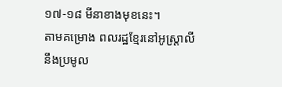១៧-១៨ មីនាខាងមុខនេះ។
តាមគម្រោង ពលរដ្ឋខ្មែរនៅអូស្ត្រាលី នឹងប្រមូល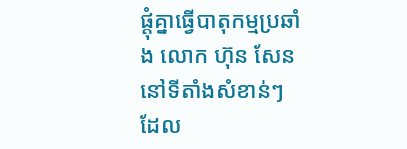ផ្ដុំគ្នាធ្វើបាតុកម្មប្រឆាំង លោក ហ៊ុន សែន នៅទីតាំងសំខាន់ៗ ដែល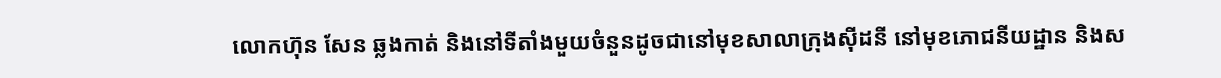លោកហ៊ុន សែន ឆ្លងកាត់ និងនៅទីតាំងមួយចំនួនដូចជានៅមុខសាលាក្រុងស៊ីដនី នៅមុខភោជនីយដ្ឋាន និងស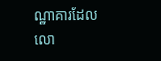ណ្ឋាគារដែលលោ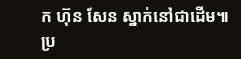ក ហ៊ុន សែន ស្នាក់នៅជាដើម៕
ប្រ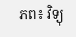ភព៖ វិទ្យុ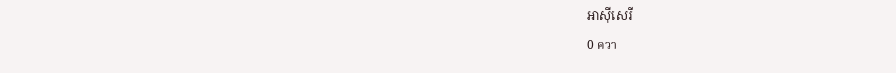អាស៊ីសេរី
0 ควา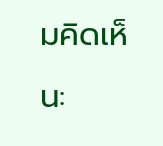มคิดเห็น: